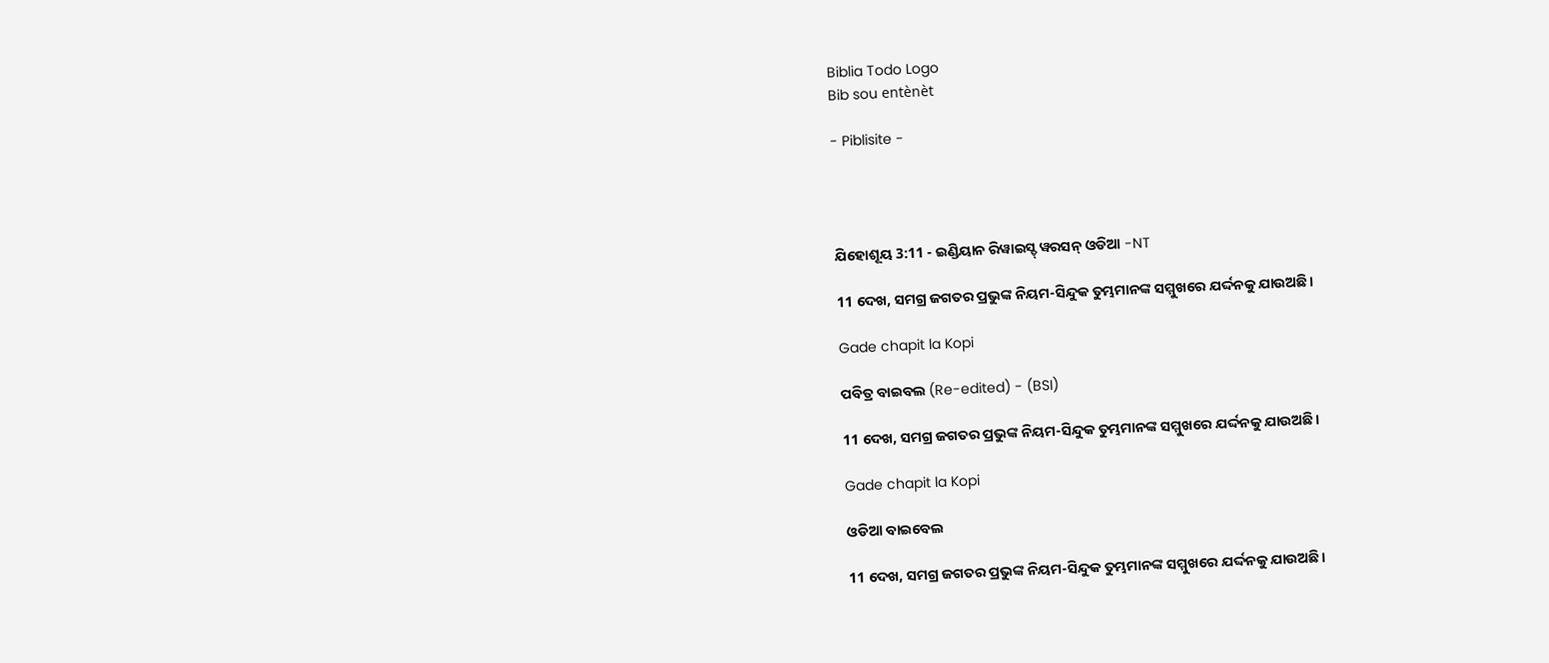Biblia Todo Logo
Bib sou entènèt

- Piblisite -




ଯିହୋଶୂୟ 3:11 - ଇଣ୍ଡିୟାନ ରିୱାଇସ୍ଡ୍ ୱରସନ୍ ଓଡିଆ -NT

11 ଦେଖ, ସମଗ୍ର ଜଗତର ପ୍ରଭୁଙ୍କ ନିୟମ-ସିନ୍ଦୁକ ତୁମ୍ଭମାନଙ୍କ ସମ୍ମୁଖରେ ଯର୍ଦ୍ଦନକୁ ଯାଉଅଛି।

Gade chapit la Kopi

ପବିତ୍ର ବାଇବଲ (Re-edited) - (BSI)

11 ଦେଖ, ସମଗ୍ର ଜଗତର ପ୍ରଭୁଙ୍କ ନିୟମ-ସିନ୍ଦୁକ ତୁମ୍ଭମାନଙ୍କ ସମ୍ମୁଖରେ ଯର୍ଦ୍ଦନକୁ ଯାଉଅଛି।

Gade chapit la Kopi

ଓଡିଆ ବାଇବେଲ

11 ଦେଖ, ସମଗ୍ର ଜଗତର ପ୍ରଭୁଙ୍କ ନିୟମ-ସିନ୍ଦୁକ ତୁମ୍ଭମାନଙ୍କ ସମ୍ମୁଖରେ ଯର୍ଦ୍ଦନକୁ ଯାଉଅଛି।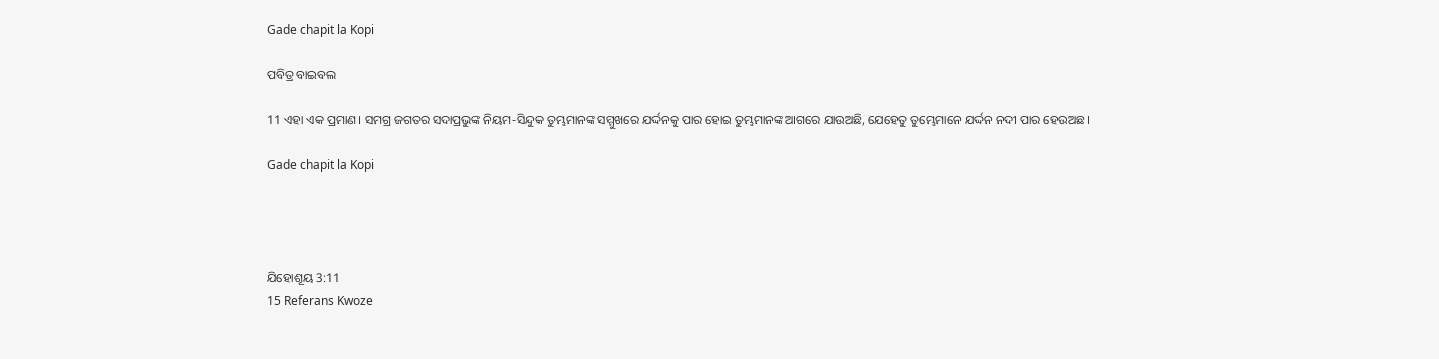Gade chapit la Kopi

ପବିତ୍ର ବାଇବଲ

11 ଏହା ଏକ ପ୍ରମାଣ। ସମଗ୍ର ଜଗତର ସଦାପ୍ରଭୁଙ୍କ ନିୟମ-ସିନ୍ଦୁକ ତୁମ୍ଭମାନଙ୍କ ସମ୍ମୁଖରେ ଯର୍ଦ୍ଦନକୁ ପାର ହୋଇ ତୁମ୍ଭମାନଙ୍କ ଆଗରେ ଯାଉଅଛି, ଯେହେତୁ ତୁମ୍ଭେମାନେ ଯର୍ଦ୍ଦନ ନଦୀ ପାର ହେଉଅଛ।

Gade chapit la Kopi




ଯିହୋଶୂୟ 3:11
15 Referans Kwoze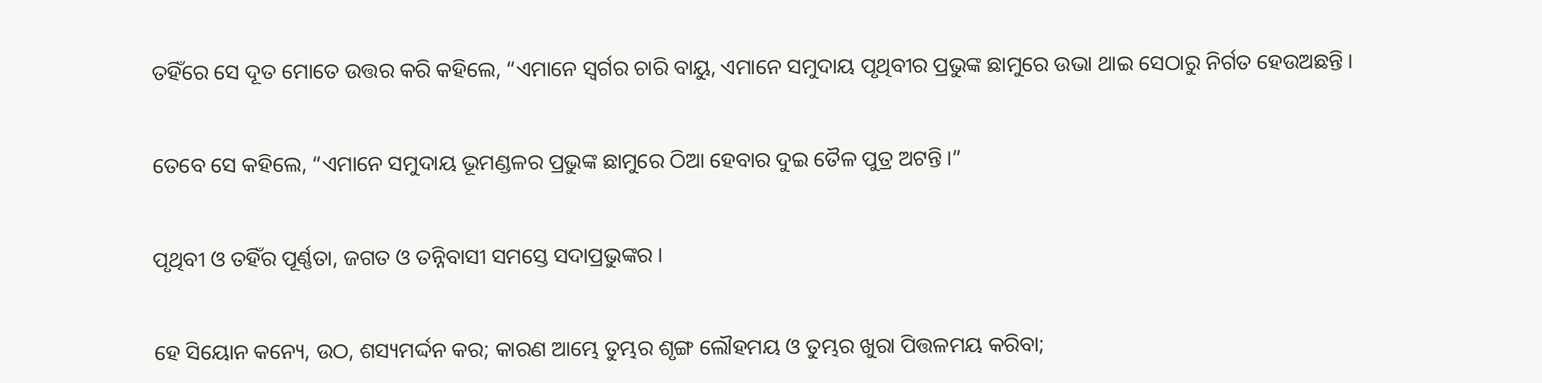ତହିଁରେ ସେ ଦୂତ ମୋତେ ଉତ୍ତର କରି କହିଲେ, “ଏମାନେ ସ୍ୱର୍ଗର ଚାରି ବାୟୁ, ଏମାନେ ସମୁଦାୟ ପୃଥିବୀର ପ୍ରଭୁଙ୍କ ଛାମୁରେ ଉଭା ଥାଇ ସେଠାରୁ ନିର୍ଗତ ହେଉଅଛନ୍ତି।


ତେବେ ସେ କହିଲେ, “ଏମାନେ ସମୁଦାୟ ଭୂମଣ୍ଡଳର ପ୍ରଭୁଙ୍କ ଛାମୁରେ ଠିଆ ହେବାର ଦୁଇ ତୈଳ ପୁତ୍ର ଅଟନ୍ତି।”


ପୃଥିବୀ ଓ ତହିଁର ପୂର୍ଣ୍ଣତା, ଜଗତ ଓ ତନ୍ନିବାସୀ ସମସ୍ତେ ସଦାପ୍ରଭୁଙ୍କର।


ହେ ସିୟୋନ କନ୍ୟେ, ଉଠ, ଶସ୍ୟମର୍ଦ୍ଦନ କର; କାରଣ ଆମ୍ଭେ ତୁମ୍ଭର ଶୃଙ୍ଗ ଲୌହମୟ ଓ ତୁମ୍ଭର ଖୁରା ପିତ୍ତଳମୟ କରିବା;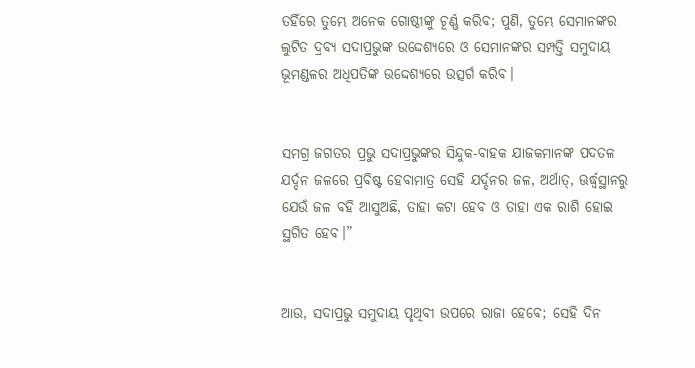ତହିଁରେ ତୁମ୍ଭେ ଅନେକ ଗୋଷ୍ଠୀଙ୍କୁ ଚୂର୍ଣ୍ଣ କରିବ; ପୁଣି, ତୁମ୍ଭେ ସେମାନଙ୍କର ଲୁଟିତ ଦ୍ରବ୍ୟ ସଦାପ୍ରଭୁଙ୍କ ଉଦ୍ଦେଶ୍ୟରେ ଓ ସେମାନଙ୍କର ସମ୍ପତ୍ତି ସମୁଦାୟ ଭୂମଣ୍ଡଳର ଅଧିପତିଙ୍କ ଉଦ୍ଦେଶ୍ୟରେ ଉତ୍ସର୍ଗ କରିବ।


ସମଗ୍ର ଜଗତର ପ୍ରଭୁ ସଦାପ୍ରଭୁଙ୍କର ସିନ୍ଦୁକ-ବାହକ ଯାଜକମାନଙ୍କ ପଦତଳ ଯର୍ଦ୍ଦନ ଜଳରେ ପ୍ରବିଷ୍ଟ ହେବାମାତ୍ର ସେହି ଯର୍ଦ୍ଦନର ଜଳ, ଅର୍ଥାତ୍‍, ଊର୍ଦ୍ଧ୍ୱସ୍ଥାନରୁ ଯେଉଁ ଜଳ ବହି ଆସୁଅଛି, ତାହା କଟା ହେବ ଓ ତାହା ଏକ ରାଶି ହୋଇ ସ୍ଥଗିତ ହେବ।”


ଆଉ, ସଦାପ୍ରଭୁ ସମୁଦାୟ ପୃଥିବୀ ଉପରେ ରାଜା ହେବେ; ସେହି ଦିନ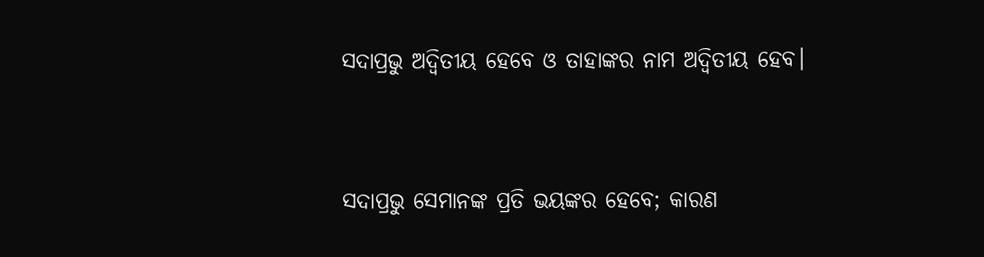ସଦାପ୍ରଭୁ ଅଦ୍ୱିତୀୟ ହେବେ ଓ ତାହାଙ୍କର ନାମ ଅଦ୍ୱିତୀୟ ହେବ।


ସଦାପ୍ରଭୁ ସେମାନଙ୍କ ପ୍ରତି ଭୟଙ୍କର ହେବେ; କାରଣ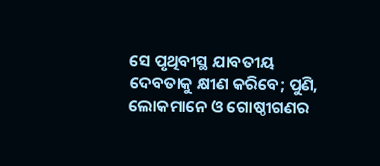ସେ ପୃଥିବୀସ୍ଥ ଯାବତୀୟ ଦେବତାକୁ କ୍ଷୀଣ କରିବେ; ପୁଣି, ଲୋକମାନେ ଓ ଗୋଷ୍ଠୀଗଣର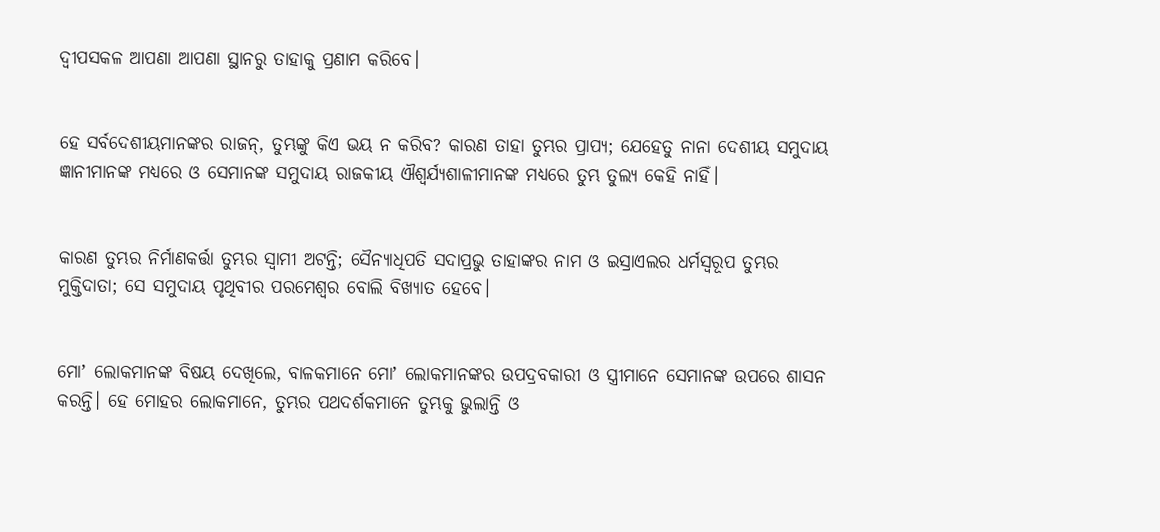ଦ୍ୱୀପସକଳ ଆପଣା ଆପଣା ସ୍ଥାନରୁ ତାହାକୁ ପ୍ରଣାମ କରିବେ।


ହେ ସର୍ବଦେଶୀୟମାନଙ୍କର ରାଜନ୍‍, ତୁମ୍ଭଙ୍କୁ କିଏ ଭୟ ନ କରିବ? କାରଣ ତାହା ତୁମ୍ଭର ପ୍ରାପ୍ୟ; ଯେହେତୁ ନାନା ଦେଶୀୟ ସମୁଦାୟ ଜ୍ଞାନୀମାନଙ୍କ ମଧ୍ୟରେ ଓ ସେମାନଙ୍କ ସମୁଦାୟ ରାଜକୀୟ ଐଶ୍ୱର୍ଯ୍ୟଶାଳୀମାନଙ୍କ ମଧ୍ୟରେ ତୁମ୍ଭ ତୁଲ୍ୟ କେହି ନାହିଁ।


କାରଣ ତୁମ୍ଭର ନିର୍ମାଣକର୍ତ୍ତା ତୁମ୍ଭର ସ୍ୱାମୀ ଅଟନ୍ତି; ସୈନ୍ୟାଧିପତି ସଦାପ୍ରଭୁ ତାହାଙ୍କର ନାମ ଓ ଇସ୍ରାଏଲର ଧର୍ମସ୍ୱରୂପ ତୁମ୍ଭର ମୁକ୍ତିଦାତା; ସେ ସମୁଦାୟ ପୃଥିବୀର ପରମେଶ୍ୱର ବୋଲି ବିଖ୍ୟାତ ହେବେ।


ମୋʼ ଲୋକମାନଙ୍କ ବିଷୟ ଦେଖିଲେ, ବାଳକମାନେ ମୋʼ ଲୋକମାନଙ୍କର ଉପଦ୍ରବକାରୀ ଓ ସ୍ତ୍ରୀମାନେ ସେମାନଙ୍କ ଉପରେ ଶାସନ କରନ୍ତି। ହେ ମୋହର ଲୋକମାନେ, ତୁମ୍ଭର ପଥଦର୍ଶକମାନେ ତୁମ୍ଭକୁ ଭୁଲାନ୍ତି ଓ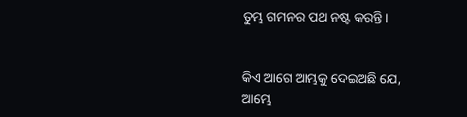ତୁମ୍ଭ ଗମନର ପଥ ନଷ୍ଟ କରନ୍ତି।


କିଏ ଆଗେ ଆମ୍ଭକୁ ଦେଇଅଛି ଯେ, ଆମ୍ଭେ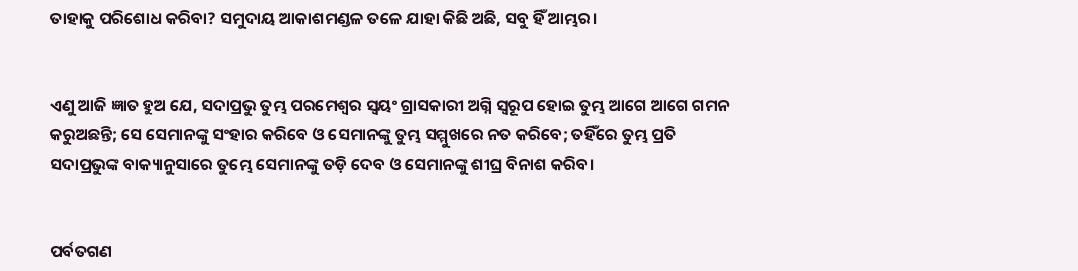ତାହାକୁ ପରିଶୋଧ କରିବା? ସମୁଦାୟ ଆକାଶମଣ୍ଡଳ ତଳେ ଯାହା କିଛି ଅଛି, ସବୁ ହିଁ ଆମ୍ଭର।


ଏଣୁ ଆଜି ଜ୍ଞାତ ହୁଅ ଯେ, ସଦାପ୍ରଭୁ ତୁମ୍ଭ ପରମେଶ୍ୱର ସ୍ୱୟଂ ଗ୍ରାସକାରୀ ଅଗ୍ନି ସ୍ୱରୂପ ହୋଇ ତୁମ୍ଭ ଆଗେ ଆଗେ ଗମନ କରୁଅଛନ୍ତି; ସେ ସେମାନଙ୍କୁ ସଂହାର କରିବେ ଓ ସେମାନଙ୍କୁ ତୁମ୍ଭ ସମ୍ମୁଖରେ ନତ କରିବେ; ତହିଁରେ ତୁମ୍ଭ ପ୍ରତି ସଦାପ୍ରଭୁଙ୍କ ବାକ୍ୟାନୁସାରେ ତୁମ୍ଭେ ସେମାନଙ୍କୁ ତଡ଼ି ଦେବ ଓ ସେମାନଙ୍କୁ ଶୀଘ୍ର ବିନାଶ କରିବ।


ପର୍ବତଗଣ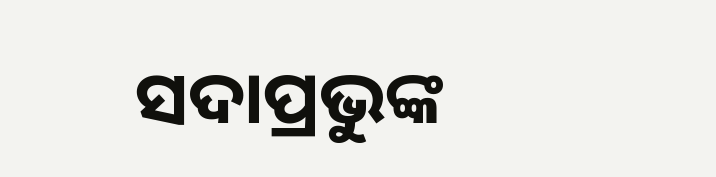ସଦାପ୍ରଭୁଙ୍କ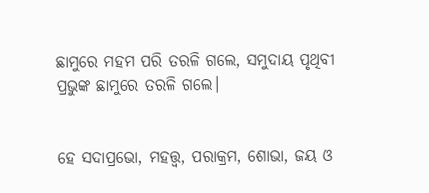ଛାମୁରେ ମହମ ପରି ତରଳି ଗଲେ, ସମୁଦାୟ ପୃଥିବୀ ପ୍ରଭୁଙ୍କ ଛାମୁରେ ତରଳି ଗଲେ।


ହେ ସଦାପ୍ରଭୋ, ମହତ୍ତ୍ୱ, ପରାକ୍ରମ, ଶୋଭା, ଜୟ ଓ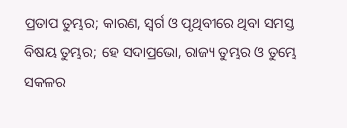ପ୍ରତାପ ତୁମ୍ଭର; କାରଣ, ସ୍ୱର୍ଗ ଓ ପୃଥିବୀରେ ଥିବା ସମସ୍ତ ବିଷୟ ତୁମ୍ଭର; ହେ ସଦାପ୍ରଭୋ, ରାଜ୍ୟ ତୁମ୍ଭର ଓ ତୁମ୍ଭେ ସକଳର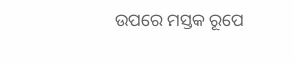ଉପରେ ମସ୍ତକ ରୂପେ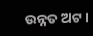ଉନ୍ନତ ଅଟ।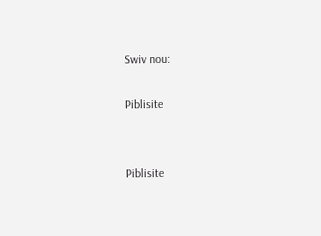Swiv nou:

Piblisite


Piblisite